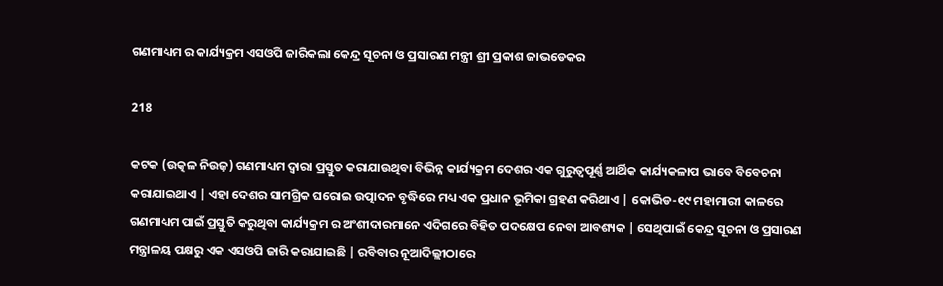ଗଣମାଧ୍ୟମ ର କାର୍ଯ୍ୟକ୍ରମ ଏସଓପି ଜାରିକଲା କେନ୍ଦ୍ର ସୂଚନା ଓ ପ୍ରସାରଣ ମନ୍ତ୍ରୀ ଶ୍ରୀ ପ୍ରକାଶ ଜାଭଡେକର

218

କଟକ (ଉତ୍କଳ ନିଉଜ଼) ଗଣମାଧ୍ୟମ ଦ୍ୱାରା ପ୍ରସ୍ତୁତ କରାଯାଉଥିବା ବିଭିନ୍ନ କାର୍ଯ୍ୟକ୍ରମ ଦେଶର ଏକ ଗୁରୁତ୍ୱପୂର୍ଣ୍ଣ ଆର୍ଥିକ କାର୍ଯ୍ୟକଳାପ ଭାବେ ବିବେଚନା କରାଯାଇଥାଏ | ଏହା ଦେଶର ସାମଗ୍ରିକ ଘରୋଇ ଉତ୍ପାଦନ ବୃଦ୍ଧିରେ ମଧ୍ୟ ଏକ ପ୍ରଧାନ ଭୂମିକା ଗ୍ରହଣ କରିଥାଏ | କୋଭିଡ-୧୯ ମହାମାରୀ କାଳରେ ଗଣମାଧ୍ୟମ ପାଇଁ ପ୍ରସ୍ତୁତି କରୁଥିବା କାର୍ଯ୍ୟକ୍ରମ ର ଅଂଶୀଦାରମାନେ ଏଦିଗରେ ବିହିତ ପଦକ୍ଷେପ ନେବା ଆବଶ୍ୟକ | ସେଥିପାଇଁ କେନ୍ଦ୍ର ସୂଚନା ଓ ପ୍ରସାରଣ ମନ୍ତ୍ରାଳୟ ପକ୍ଷରୁ ଏକ ଏସଓପି ଜାରି କରାଯାଇଛି | ରବିବାର ନୂଆଦିଲ୍ଲୀଠାରେ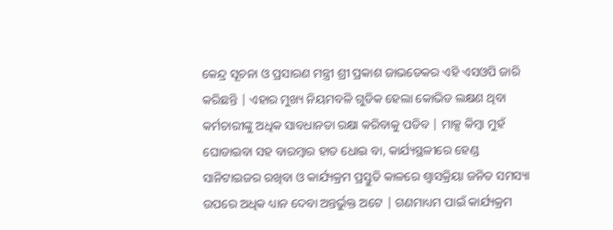କେନ୍ଦ୍ର ସୂଚନା ଓ ପ୍ରସାରଣ ମନ୍ତ୍ରୀ ଶ୍ରୀ ପ୍ରକାଶ ଜାଭଡେକର ଏହି ଏସଓପି ଜାରି କରିଛନ୍ତି | ଏହାର ମୁଖ୍ୟ ନିୟମବଳି ଗୁଡିକ ହେଲା କୋଭିଡ ଲକ୍ଷଣ ଥିବା କର୍ମଚାରୀଙ୍କୁ ଅଧିକ ସାବଧାନତା ରକ୍ଷା କରିବାକୁ ପଡିବ | ମାକ୍ସ କିମ୍ବା ମୁହଁ ଘୋଡାଇବା ସହ ବାରମ୍ବାର ହାତ ଧୋଇ ବା, କାର୍ଯ୍ୟସ୍ଥଳୀରେ ହେଣ୍ଡ ସାନିଟାଇଜର ରଖିବା ଓ କାର୍ଯ୍ୟକ୍ରମ ପ୍ରସ୍ତୁତି କାଳରେ ଶ୍ୱାସକ୍ରିୟା ଜନିତ ସମସ୍ୟା ଉପରେ ଅଧିକ ଧ୍ୟାନ ଦେବା ଅନ୍ତର୍ଭୁକ୍ତ ଅଟେ | ଗଣମାଧ୍ୟମ ପାଇଁ କାର୍ଯ୍ୟକ୍ରମ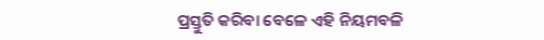ପ୍ରସ୍ତୁତି କରିବା ବେଳେ ଏହି ନିୟମବଳି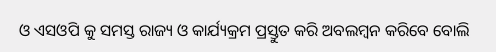ଓ ଏସଓପି କୁ ସମସ୍ତ ରାଜ୍ୟ ଓ କାର୍ଯ୍ୟକ୍ରମ ପ୍ରସ୍ତୁତ କରି ଅବଲମ୍ବନ କରିବେ ବୋଲି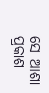ସେ ଆଶା ପ୍ରକାଶ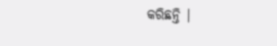କରିଛନ୍ତି |